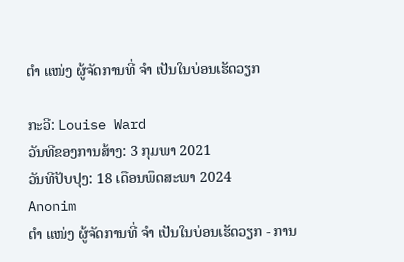ຕຳ ແໜ່ງ ຜູ້ຈັດການທີ່ ຈຳ ເປັນໃນບ່ອນເຮັດວຽກ

ກະວີ: Louise Ward
ວັນທີຂອງການສ້າງ: 3 ກຸມພາ 2021
ວັນທີປັບປຸງ: 18 ເດືອນພຶດສະພາ 2024
Anonim
ຕຳ ແໜ່ງ ຜູ້ຈັດການທີ່ ຈຳ ເປັນໃນບ່ອນເຮັດວຽກ - ການ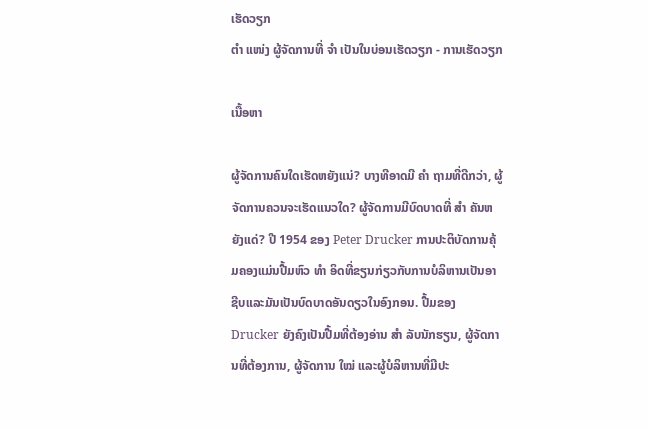ເຮັດວຽກ
ຕຳ ແໜ່ງ ຜູ້ຈັດການທີ່ ຈຳ ເປັນໃນບ່ອນເຮັດວຽກ - ການເຮັດວຽກ

ເນື້ອຫາ

ຜູ້ຈັດການຄົນໃດເຮັດຫຍັງແນ່? ບາງທີອາດມີ ຄຳ ຖາມທີ່ດີກວ່າ, ຜູ້ຈັດການຄວນຈະເຮັດແນວໃດ? ຜູ້ຈັດການມີບົດບາດທີ່ ສຳ ຄັນຫຍັງແດ່? ປີ 1954 ຂອງ Peter Drucker ການປະຕິບັດການຄຸ້ມຄອງແມ່ນປື້ມຫົວ ທຳ ອິດທີ່ຂຽນກ່ຽວກັບການບໍລິຫານເປັນອາຊີບແລະມັນເປັນບົດບາດອັນດຽວໃນອົງກອນ. ປື້ມຂອງ Drucker ຍັງຄົງເປັນປື້ມທີ່ຕ້ອງອ່ານ ສຳ ລັບນັກຮຽນ, ຜູ້ຈັດການທີ່ຕ້ອງການ, ຜູ້ຈັດການ ໃໝ່ ແລະຜູ້ບໍລິຫານທີ່ມີປະ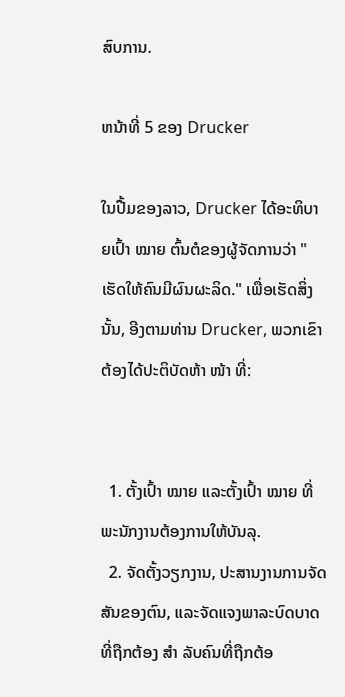ສົບການ.

ຫນ້າທີ່ 5 ຂອງ Drucker

ໃນປື້ມຂອງລາວ, Drucker ໄດ້ອະທິບາຍເປົ້າ ໝາຍ ຕົ້ນຕໍຂອງຜູ້ຈັດການວ່າ "ເຮັດໃຫ້ຄົນມີຜົນຜະລິດ." ເພື່ອເຮັດສິ່ງນັ້ນ, ອີງຕາມທ່ານ Drucker, ພວກເຂົາຕ້ອງໄດ້ປະຕິບັດຫ້າ ໜ້າ ທີ່:


  1. ຕັ້ງເປົ້າ ໝາຍ ແລະຕັ້ງເປົ້າ ໝາຍ ທີ່ພະນັກງານຕ້ອງການໃຫ້ບັນລຸ.
  2. ຈັດຕັ້ງວຽກງານ, ປະສານງານການຈັດສັນຂອງຕົນ, ແລະຈັດແຈງພາລະບົດບາດທີ່ຖືກຕ້ອງ ສຳ ລັບຄົນທີ່ຖືກຕ້ອ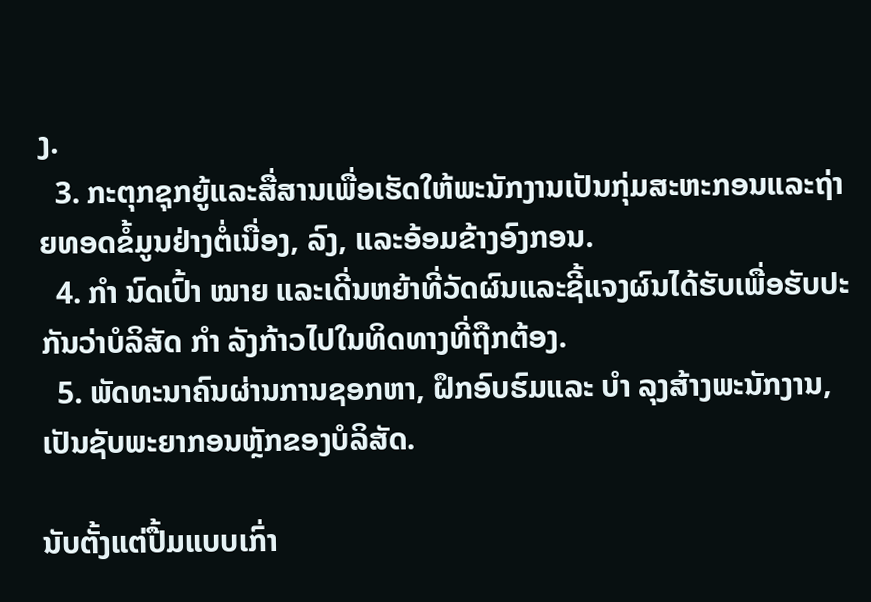ງ.
  3. ກະຕຸກຊຸກຍູ້ແລະສື່ສານເພື່ອເຮັດໃຫ້ພະນັກງານເປັນກຸ່ມສະຫະກອນແລະຖ່າຍທອດຂໍ້ມູນຢ່າງຕໍ່ເນື່ອງ, ລົງ, ແລະອ້ອມຂ້າງອົງກອນ.
  4. ກຳ ນົດເປົ້າ ໝາຍ ແລະເດີ່ນຫຍ້າທີ່ວັດຜົນແລະຊີ້ແຈງຜົນໄດ້ຮັບເພື່ອຮັບປະກັນວ່າບໍລິສັດ ກຳ ລັງກ້າວໄປໃນທິດທາງທີ່ຖືກຕ້ອງ.
  5. ພັດທະນາຄົນຜ່ານການຊອກຫາ, ຝຶກອົບຮົມແລະ ບຳ ລຸງສ້າງພະນັກງານ, ເປັນຊັບພະຍາກອນຫຼັກຂອງບໍລິສັດ.

ນັບຕັ້ງແຕ່ປື້ມແບບເກົ່າ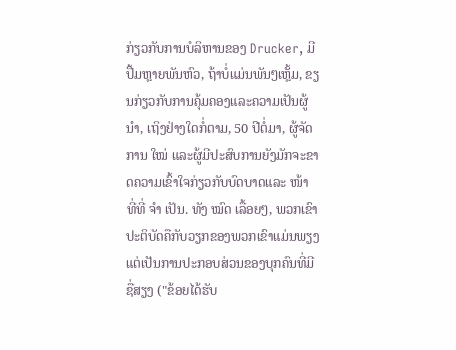ກ່ຽວກັບການບໍລິຫານຂອງ Drucker, ມີປື້ມຫຼາຍພັນຫົວ, ຖ້າບໍ່ແມ່ນພັນໆເຫຼັ້ມ, ຂຽນກ່ຽວກັບການຄຸ້ມຄອງແລະຄວາມເປັນຜູ້ ນຳ, ເຖິງຢ່າງໃດກໍ່ຕາມ, 50 ປີຕໍ່ມາ, ຜູ້ຈັດການ ໃໝ່ ແລະຜູ້ມີປະສົບການຍັງມັກຈະຂາດຄວາມເຂົ້າໃຈກ່ຽວກັບບົດບາດແລະ ໜ້າ ທີ່ທີ່ ຈຳ ເປັນ. ທັງ ໝົດ ເລື້ອຍໆ, ພວກເຂົາປະຕິບັດຄືກັບວຽກຂອງພວກເຂົາແມ່ນພຽງແຕ່ເປັນການປະກອບສ່ວນຂອງບຸກຄົນທີ່ມີຊື່ສຽງ ("ຂ້ອຍໄດ້ຮັບ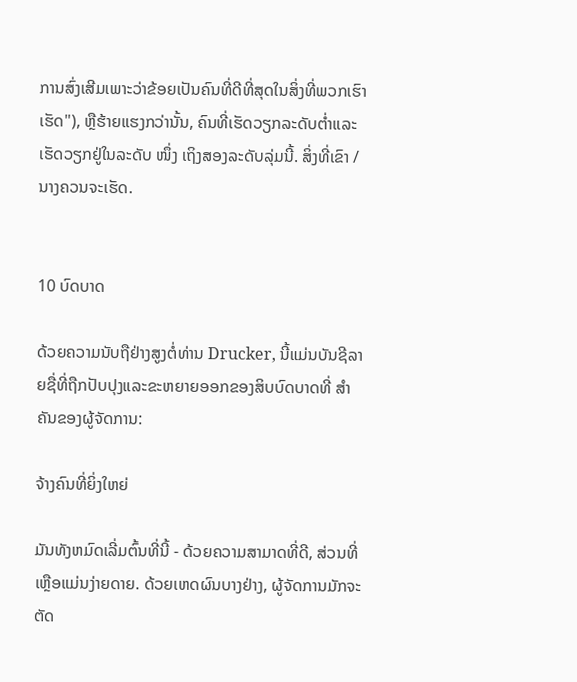ການສົ່ງເສີມເພາະວ່າຂ້ອຍເປັນຄົນທີ່ດີທີ່ສຸດໃນສິ່ງທີ່ພວກເຮົາເຮັດ"), ຫຼືຮ້າຍແຮງກວ່ານັ້ນ, ຄົນທີ່ເຮັດວຽກລະດັບຕໍ່າແລະເຮັດວຽກຢູ່ໃນລະດັບ ໜຶ່ງ ເຖິງສອງລະດັບລຸ່ມນີ້. ສິ່ງທີ່ເຂົາ / ນາງຄວນຈະເຮັດ.


10 ບົດບາດ

ດ້ວຍຄວາມນັບຖືຢ່າງສູງຕໍ່ທ່ານ Drucker, ນີ້ແມ່ນບັນຊີລາຍຊື່ທີ່ຖືກປັບປຸງແລະຂະຫຍາຍອອກຂອງສິບບົດບາດທີ່ ສຳ ຄັນຂອງຜູ້ຈັດການ:

ຈ້າງຄົນທີ່ຍິ່ງໃຫຍ່

ມັນທັງຫມົດເລີ່ມຕົ້ນທີ່ນີ້ - ດ້ວຍຄວາມສາມາດທີ່ດີ, ສ່ວນທີ່ເຫຼືອແມ່ນງ່າຍດາຍ. ດ້ວຍເຫດຜົນບາງຢ່າງ, ຜູ້ຈັດການມັກຈະຕັດ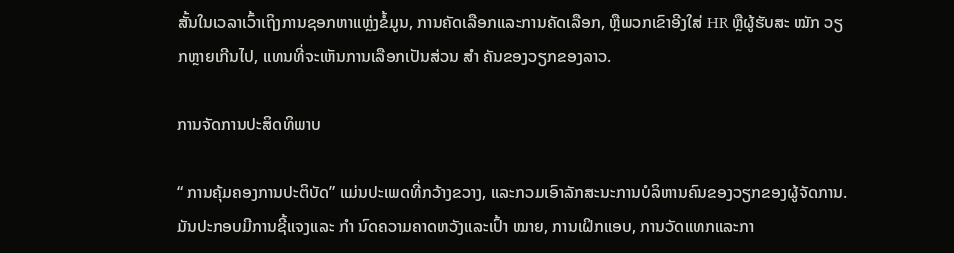ສັ້ນໃນເວລາເວົ້າເຖິງການຊອກຫາແຫຼ່ງຂໍ້ມູນ, ການຄັດເລືອກແລະການຄັດເລືອກ, ຫຼືພວກເຂົາອີງໃສ່ HR ຫຼືຜູ້ຮັບສະ ໝັກ ວຽກຫຼາຍເກີນໄປ, ແທນທີ່ຈະເຫັນການເລືອກເປັນສ່ວນ ສຳ ຄັນຂອງວຽກຂອງລາວ.

ການຈັດການປະສິດທິພາບ

“ ການຄຸ້ມຄອງການປະຕິບັດ” ແມ່ນປະເພດທີ່ກວ້າງຂວາງ, ແລະກວມເອົາລັກສະນະການບໍລິຫານຄົນຂອງວຽກຂອງຜູ້ຈັດການ. ມັນປະກອບມີການຊີ້ແຈງແລະ ກຳ ນົດຄວາມຄາດຫວັງແລະເປົ້າ ໝາຍ, ການເຝິກແອບ, ການວັດແທກແລະກາ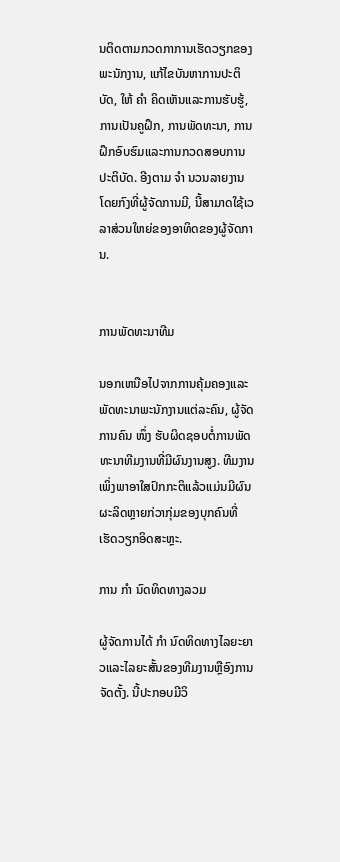ນຕິດຕາມກວດກາການເຮັດວຽກຂອງພະນັກງານ, ແກ້ໄຂບັນຫາການປະຕິບັດ, ໃຫ້ ຄຳ ຄິດເຫັນແລະການຮັບຮູ້, ການເປັນຄູຝຶກ, ການພັດທະນາ, ການຝຶກອົບຮົມແລະການກວດສອບການປະຕິບັດ. ອີງຕາມ ຈຳ ນວນລາຍງານໂດຍກົງທີ່ຜູ້ຈັດການມີ, ນີ້ສາມາດໃຊ້ເວລາສ່ວນໃຫຍ່ຂອງອາທິດຂອງຜູ້ຈັດການ.


ການພັດທະນາທີມ

ນອກເຫນືອໄປຈາກການຄຸ້ມຄອງແລະພັດທະນາພະນັກງານແຕ່ລະຄົນ, ຜູ້ຈັດການຄົນ ໜຶ່ງ ຮັບຜິດຊອບຕໍ່ການພັດທະນາທີມງານທີ່ມີຜົນງານສູງ. ທີມງານເພິ່ງພາອາໃສປົກກະຕິແລ້ວແມ່ນມີຜົນຜະລິດຫຼາຍກ່ວາກຸ່ມຂອງບຸກຄົນທີ່ເຮັດວຽກອິດສະຫຼະ.

ການ ກຳ ນົດທິດທາງລວມ

ຜູ້ຈັດການໄດ້ ກຳ ນົດທິດທາງໄລຍະຍາວແລະໄລຍະສັ້ນຂອງທີມງານຫຼືອົງການຈັດຕັ້ງ. ນີ້ປະກອບມີວິ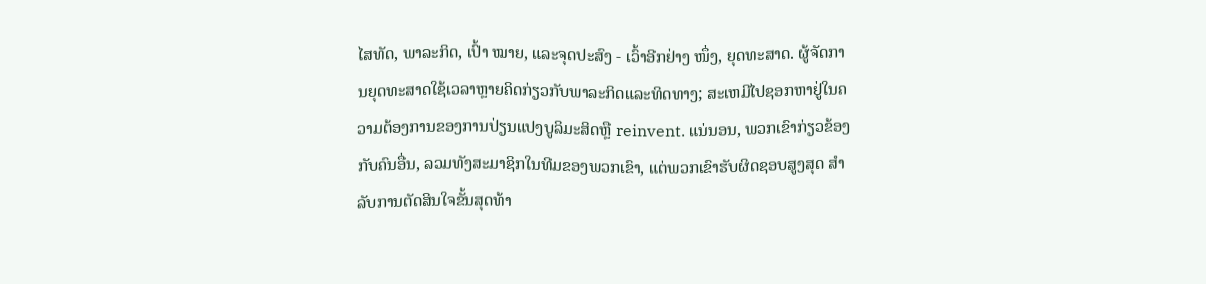ໄສທັດ, ພາລະກິດ, ເປົ້າ ໝາຍ, ແລະຈຸດປະສົງ - ເວົ້າອີກຢ່າງ ໜຶ່ງ, ຍຸດທະສາດ. ຜູ້ຈັດການຍຸດທະສາດໃຊ້ເວລາຫຼາຍຄິດກ່ຽວກັບພາລະກິດແລະທິດທາງ; ສະເຫມີໄປຊອກຫາຢູ່ໃນຄວາມຕ້ອງການຂອງການປ່ຽນແປງບູລິມະສິດຫຼື reinvent. ແນ່ນອນ, ພວກເຂົາກ່ຽວຂ້ອງກັບຄົນອື່ນ, ລວມທັງສະມາຊິກໃນທີມຂອງພວກເຂົາ, ແຕ່ພວກເຂົາຮັບຜິດຊອບສູງສຸດ ສຳ ລັບການຕັດສິນໃຈຂັ້ນສຸດທ້າ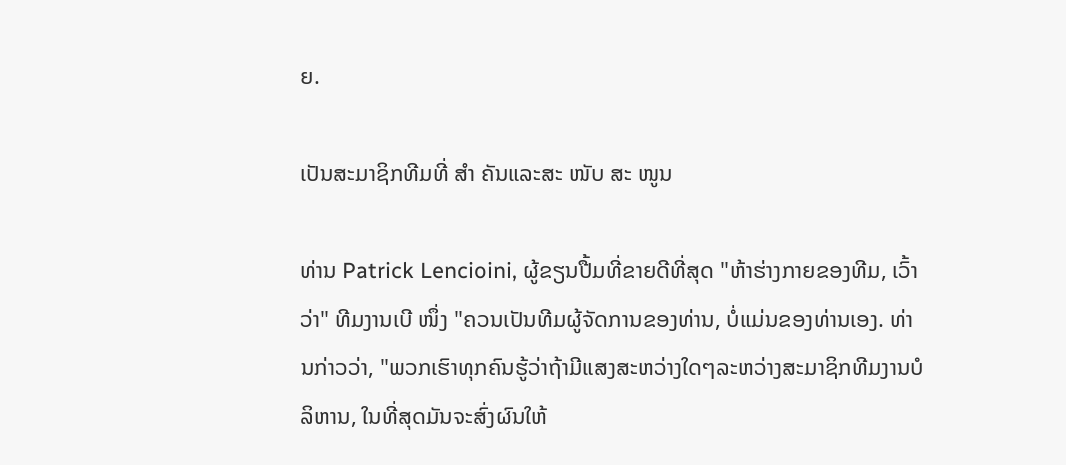ຍ.

ເປັນສະມາຊິກທີມທີ່ ສຳ ຄັນແລະສະ ໜັບ ສະ ໜູນ

ທ່ານ Patrick Lencioini, ຜູ້ຂຽນປື້ມທີ່ຂາຍດີທີ່ສຸດ "ຫ້າຮ່າງກາຍຂອງທີມ, ເວົ້າວ່າ" ທີມງານເບີ ໜຶ່ງ "ຄວນເປັນທີມຜູ້ຈັດການຂອງທ່ານ, ບໍ່ແມ່ນຂອງທ່ານເອງ. ທ່ານກ່າວວ່າ, "ພວກເຮົາທຸກຄົນຮູ້ວ່າຖ້າມີແສງສະຫວ່າງໃດໆລະຫວ່າງສະມາຊິກທີມງານບໍລິຫານ, ໃນທີ່ສຸດມັນຈະສົ່ງຜົນໃຫ້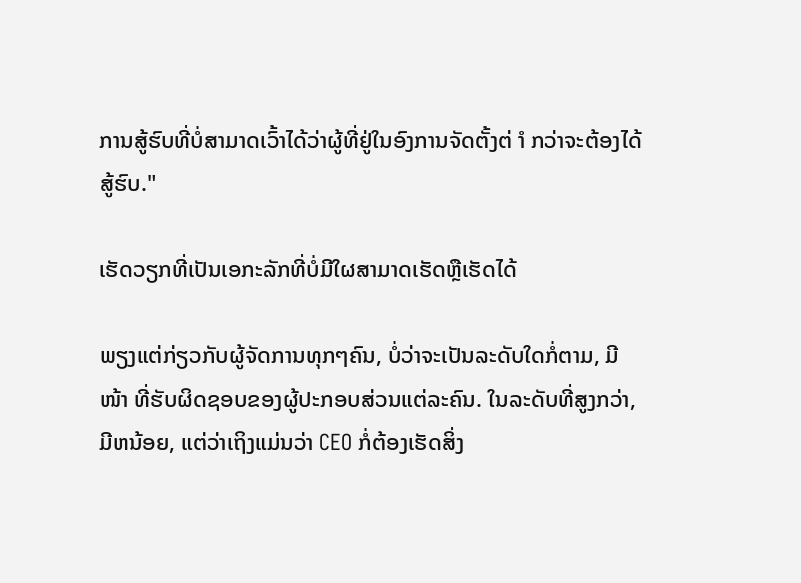ການສູ້ຮົບທີ່ບໍ່ສາມາດເວົ້າໄດ້ວ່າຜູ້ທີ່ຢູ່ໃນອົງການຈັດຕັ້ງຕ່ ຳ ກວ່າຈະຕ້ອງໄດ້ສູ້ຮົບ."

ເຮັດວຽກທີ່ເປັນເອກະລັກທີ່ບໍ່ມີໃຜສາມາດເຮັດຫຼືເຮັດໄດ້

ພຽງແຕ່ກ່ຽວກັບຜູ້ຈັດການທຸກໆຄົນ, ບໍ່ວ່າຈະເປັນລະດັບໃດກໍ່ຕາມ, ມີ ໜ້າ ທີ່ຮັບຜິດຊອບຂອງຜູ້ປະກອບສ່ວນແຕ່ລະຄົນ. ໃນລະດັບທີ່ສູງກວ່າ, ມີຫນ້ອຍ, ແຕ່ວ່າເຖິງແມ່ນວ່າ CEO ກໍ່ຕ້ອງເຮັດສິ່ງ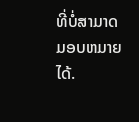ທີ່ບໍ່ສາມາດມອບຫມາຍໄດ້.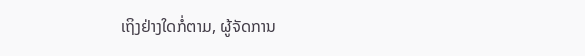ເຖິງຢ່າງໃດກໍ່ຕາມ, ຜູ້ຈັດການ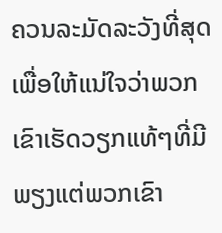ຄວນລະມັດລະວັງທີ່ສຸດເພື່ອໃຫ້ແນ່ໃຈວ່າພວກເຂົາເຮັດວຽກແທ້ໆທີ່ມີພຽງແຕ່ພວກເຂົາ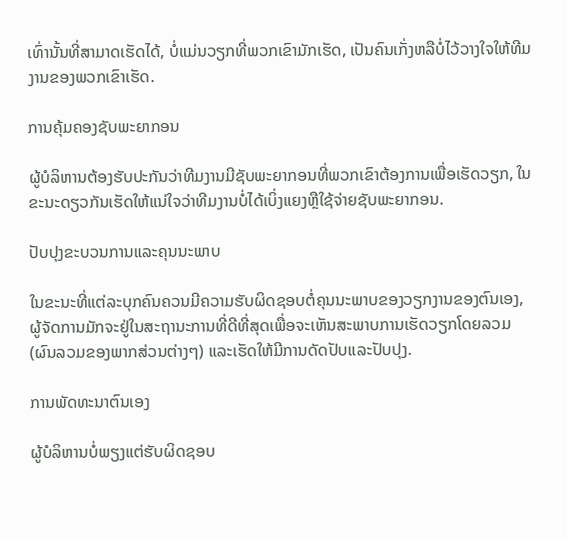ເທົ່ານັ້ນທີ່ສາມາດເຮັດໄດ້, ບໍ່ແມ່ນວຽກທີ່ພວກເຂົາມັກເຮັດ, ເປັນຄົນເກັ່ງຫລືບໍ່ໄວ້ວາງໃຈໃຫ້ທີມງານຂອງພວກເຂົາເຮັດ.

ການຄຸ້ມຄອງຊັບພະຍາກອນ

ຜູ້ບໍລິຫານຕ້ອງຮັບປະກັນວ່າທີມງານມີຊັບພະຍາກອນທີ່ພວກເຂົາຕ້ອງການເພື່ອເຮັດວຽກ, ໃນຂະນະດຽວກັນເຮັດໃຫ້ແນ່ໃຈວ່າທີມງານບໍ່ໄດ້ເບິ່ງແຍງຫຼືໃຊ້ຈ່າຍຊັບພະຍາກອນ.

ປັບປຸງຂະບວນການແລະຄຸນນະພາບ

ໃນຂະນະທີ່ແຕ່ລະບຸກຄົນຄວນມີຄວາມຮັບຜິດຊອບຕໍ່ຄຸນນະພາບຂອງວຽກງານຂອງຕົນເອງ, ຜູ້ຈັດການມັກຈະຢູ່ໃນສະຖານະການທີ່ດີທີ່ສຸດເພື່ອຈະເຫັນສະພາບການເຮັດວຽກໂດຍລວມ (ຜົນລວມຂອງພາກສ່ວນຕ່າງໆ) ແລະເຮັດໃຫ້ມີການດັດປັບແລະປັບປຸງ.

ການພັດທະນາຕົນເອງ

ຜູ້ບໍລິຫານບໍ່ພຽງແຕ່ຮັບຜິດຊອບ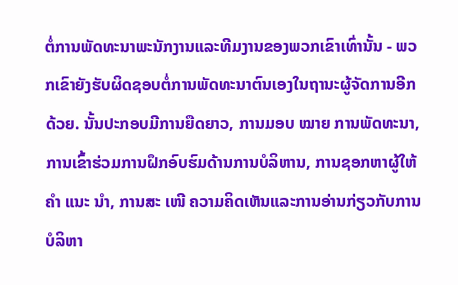ຕໍ່ການພັດທະນາພະນັກງານແລະທີມງານຂອງພວກເຂົາເທົ່ານັ້ນ - ພວກເຂົາຍັງຮັບຜິດຊອບຕໍ່ການພັດທະນາຕົນເອງໃນຖານະຜູ້ຈັດການອີກດ້ວຍ. ນັ້ນປະກອບມີການຍືດຍາວ, ການມອບ ໝາຍ ການພັດທະນາ, ການເຂົ້າຮ່ວມການຝຶກອົບຮົມດ້ານການບໍລິຫານ, ການຊອກຫາຜູ້ໃຫ້ ຄຳ ແນະ ນຳ, ການສະ ເໜີ ຄວາມຄິດເຫັນແລະການອ່ານກ່ຽວກັບການບໍລິຫາ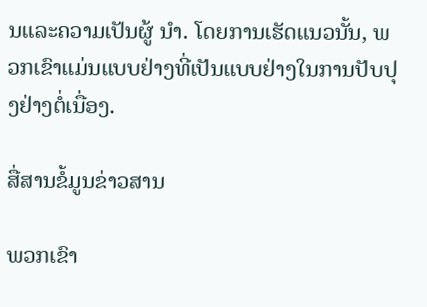ນແລະຄວາມເປັນຜູ້ ນຳ. ໂດຍການເຮັດແນວນັ້ນ, ພວກເຂົາແມ່ນແບບຢ່າງທີ່ເປັນແບບຢ່າງໃນການປັບປຸງຢ່າງຕໍ່ເນື່ອງ.

ສື່ສານຂໍ້ມູນຂ່າວສານ

ພວກເຂົາ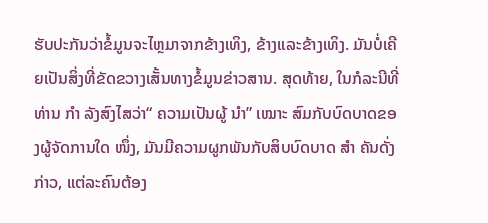ຮັບປະກັນວ່າຂໍ້ມູນຈະໄຫຼມາຈາກຂ້າງເທິງ, ຂ້າງແລະຂ້າງເທິງ. ມັນບໍ່ເຄີຍເປັນສິ່ງທີ່ຂັດຂວາງເສັ້ນທາງຂໍ້ມູນຂ່າວສານ. ສຸດທ້າຍ, ໃນກໍລະນີທີ່ທ່ານ ກຳ ລັງສົງໄສວ່າ“ ຄວາມເປັນຜູ້ ນຳ” ເໝາະ ສົມກັບບົດບາດຂອງຜູ້ຈັດການໃດ ໜຶ່ງ, ມັນມີຄວາມຜູກພັນກັບສິບບົດບາດ ສຳ ຄັນດັ່ງກ່າວ, ແຕ່ລະຄົນຕ້ອງ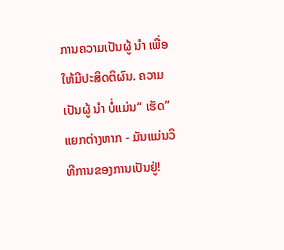ການຄວາມເປັນຜູ້ ນຳ ເພື່ອໃຫ້ມີປະສິດຕິຜົນ. ຄວາມເປັນຜູ້ ນຳ ບໍ່ແມ່ນ“ ເຮັດ” ແຍກຕ່າງຫາກ - ມັນແມ່ນວິທີການຂອງການເປັນຢູ່!